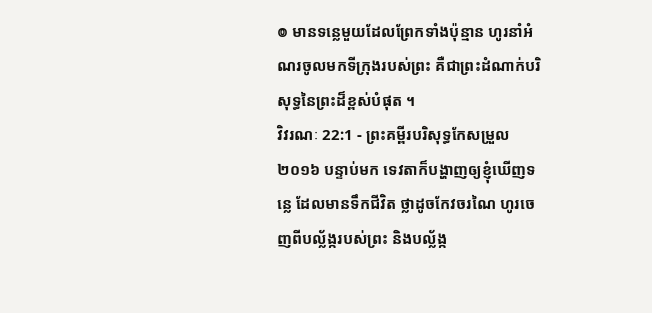៙ មានទន្លេមួយដែលព្រែកទាំងប៉ុន្មាន ហូរនាំអំណរចូលមកទីក្រុងរបស់ព្រះ គឺជាព្រះដំណាក់បរិសុទ្ធនៃព្រះដ៏ខ្ពស់បំផុត ។
វិវរណៈ 22:1 - ព្រះគម្ពីរបរិសុទ្ធកែសម្រួល ២០១៦ បន្ទាប់មក ទេវតាក៏បង្ហាញឲ្យខ្ញុំឃើញទន្លេ ដែលមានទឹកជីវិត ថ្លាដូចកែវចរណៃ ហូរចេញពីបល្ល័ង្ករបស់ព្រះ និងបល្ល័ង្ក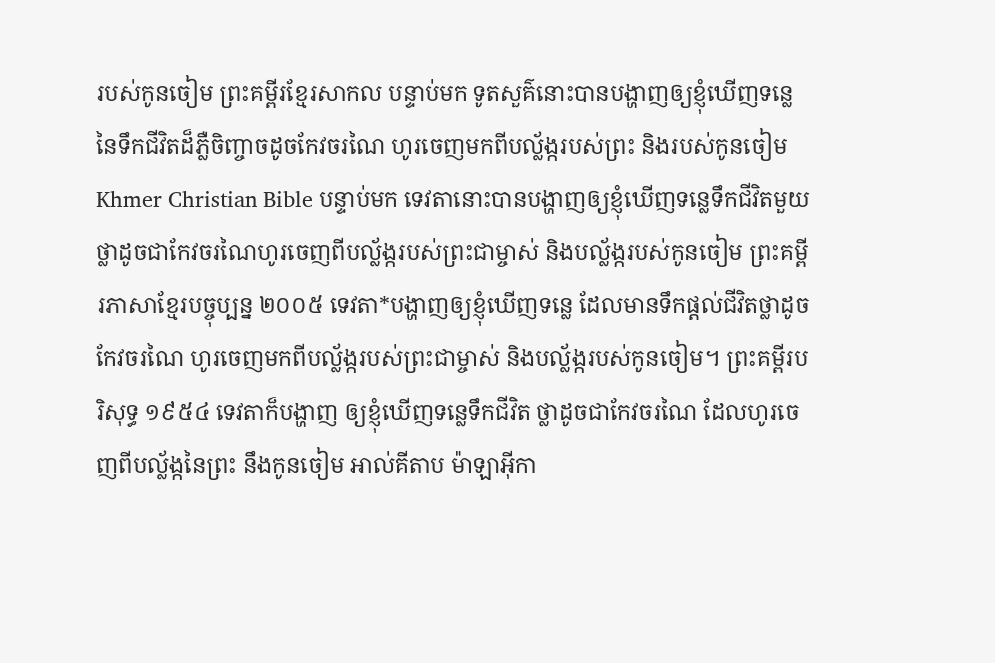របស់កូនចៀម ព្រះគម្ពីរខ្មែរសាកល បន្ទាប់មក ទូតសួគ៌នោះបានបង្ហាញឲ្យខ្ញុំឃើញទន្លេនៃទឹកជីវិតដ៏ភ្លឺចិញ្ចាចដូចកែវចរណៃ ហូរចេញមកពីបល្ល័ង្ករបស់ព្រះ និងរបស់កូនចៀម Khmer Christian Bible បន្ទាប់មក ទេវតានោះបានបង្ហាញឲ្យខ្ញុំឃើញទន្លេទឹកជីវិតមួយថ្លាដូចជាកែវចរណៃហូរចេញពីបល្ល័ង្ករបស់ព្រះជាម្ចាស់ និងបល្ល័ង្ករបស់កូនចៀម ព្រះគម្ពីរភាសាខ្មែរបច្ចុប្បន្ន ២០០៥ ទេវតា*បង្ហាញឲ្យខ្ញុំឃើញទន្លេ ដែលមានទឹកផ្ដល់ជីវិតថ្លាដូចកែវចរណៃ ហូរចេញមកពីបល្ល័ង្ករបស់ព្រះជាម្ចាស់ និងបល្ល័ង្ករបស់កូនចៀម។ ព្រះគម្ពីរបរិសុទ្ធ ១៩៥៤ ទេវតាក៏បង្ហាញ ឲ្យខ្ញុំឃើញទន្លេទឹកជីវិត ថ្លាដូចជាកែវចរណៃ ដែលហូរចេញពីបល្ល័ង្កនៃព្រះ នឹងកូនចៀម អាល់គីតាប ម៉ាឡាអ៊ីកា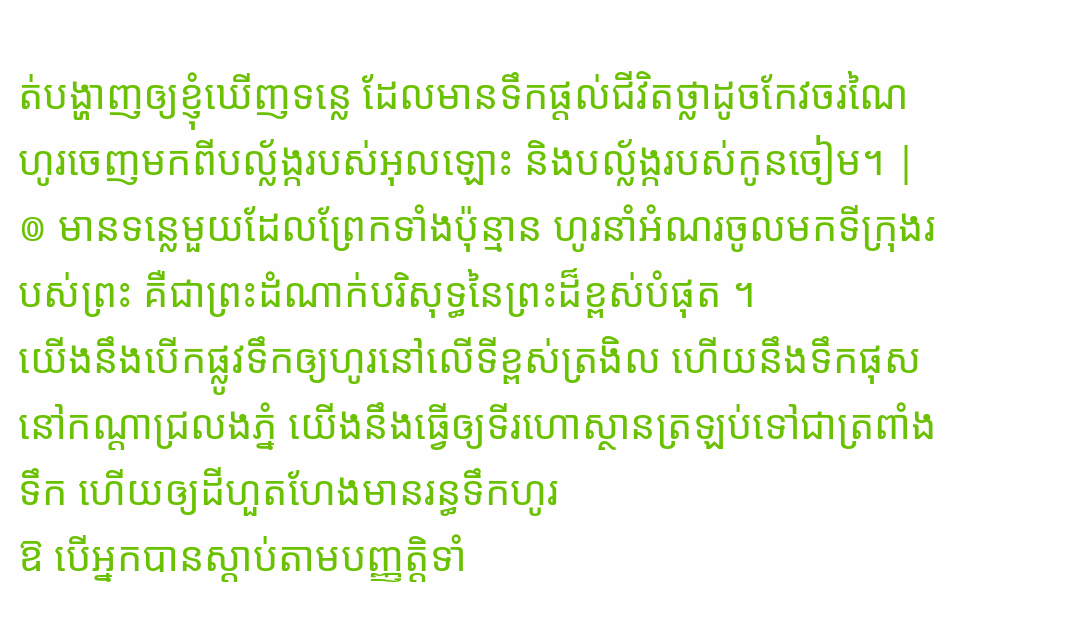ត់បង្ហាញឲ្យខ្ញុំឃើញទន្លេ ដែលមានទឹកផ្ដល់ជីវិតថ្លាដូចកែវចរណៃ ហូរចេញមកពីបល្ល័ង្ករបស់អុលឡោះ និងបល្ល័ង្ករបស់កូនចៀម។ |
៙ មានទន្លេមួយដែលព្រែកទាំងប៉ុន្មាន ហូរនាំអំណរចូលមកទីក្រុងរបស់ព្រះ គឺជាព្រះដំណាក់បរិសុទ្ធនៃព្រះដ៏ខ្ពស់បំផុត ។
យើងនឹងបើកផ្លូវទឹកឲ្យហូរនៅលើទីខ្ពស់ត្រងិល ហើយនឹងទឹកផុសនៅកណ្ដាជ្រលងភ្នំ យើងនឹងធ្វើឲ្យទីរហោស្ថានត្រឡប់ទៅជាត្រពាំងទឹក ហើយឲ្យដីហួតហែងមានរន្ធទឹកហូរ
ឱ បើអ្នកបានស្តាប់តាមបញ្ញត្តិទាំ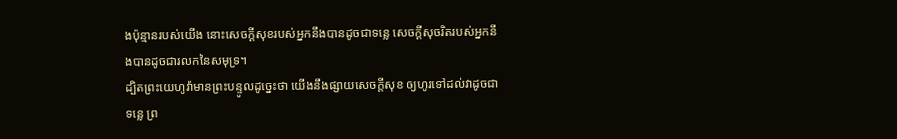ងប៉ុន្មានរបស់យើង នោះសេចក្ដីសុខរបស់អ្នកនឹងបានដូចជាទន្លេ សេចក្ដីសុចរិតរបស់អ្នកនឹងបានដូចជារលកនៃសមុទ្រ។
ដ្បិតព្រះយេហូវ៉ាមានព្រះបន្ទូលដូចេ្នះថា យើងនឹងផ្សាយសេចក្ដីសុខ ឲ្យហូរទៅដល់វាដូចជាទន្លេ ព្រ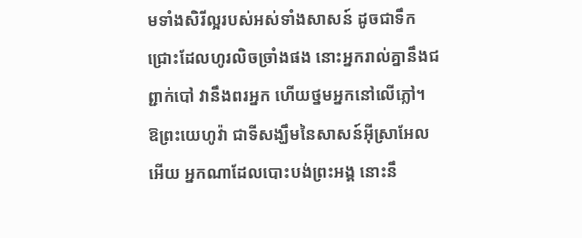មទាំងសិរីល្អរបស់អស់ទាំងសាសន៍ ដូចជាទឹកជ្រោះដែលហូរលិចច្រាំងផង នោះអ្នករាល់គ្នានឹងជព្ជាក់បៅ វានឹងពរអ្នក ហើយថ្នមអ្នកនៅលើភ្លៅ។
ឱព្រះយេហូវ៉ា ជាទីសង្ឃឹមនៃសាសន៍អ៊ីស្រាអែលអើយ អ្នកណាដែលបោះបង់ព្រះអង្គ នោះនឹ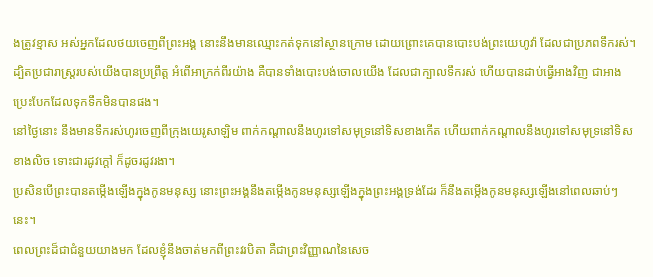ងត្រូវខ្មាស អស់អ្នកដែលថយចេញពីព្រះអង្គ នោះនឹងមានឈ្មោះកត់ទុកនៅស្ថានក្រោម ដោយព្រោះគេបានបោះបង់ព្រះយេហូវ៉ា ដែលជាប្រភពទឹករស់។
ដ្បិតប្រជារាស្ត្ររបស់យើងបានប្រព្រឹត្ត អំពើអាក្រក់ពីរយ៉ាង គឺបានទាំងបោះបង់ចោលយើង ដែលជាក្បាលទឹករស់ ហើយបានដាប់ធ្វើអាងវិញ ជាអាងប្រេះបែកដែលទុកទឹកមិនបានផង។
នៅថ្ងៃនោះ នឹងមានទឹករស់ហូរចេញពីក្រុងយេរូសាឡិម ពាក់កណ្ដាលនឹងហូរទៅសមុទ្រនៅទិសខាងកើត ហើយពាក់កណ្ដាលនឹងហូរទៅសមុទ្រនៅទិសខាងលិច ទោះជារដូវក្តៅ ក៏ដូចរដូវរងា។
ប្រសិនបើព្រះបានតម្កើងឡើងក្នុងកូនមនុស្ស នោះព្រះអង្គនឹងតម្កើងកូនមនុស្សឡើងក្នុងព្រះអង្គទ្រង់ដែរ ក៏នឹងតម្កើងកូនមនុស្សឡើងនៅពេលឆាប់ៗនេះ។
ពេលព្រះដ៏ជាជំនួយយាងមក ដែលខ្ញុំនឹងចាត់មកពីព្រះវរបិតា គឺជាព្រះវិញ្ញាណនៃសេច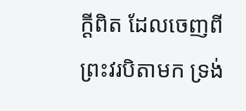ក្តីពិត ដែលចេញពីព្រះវរបិតាមក ទ្រង់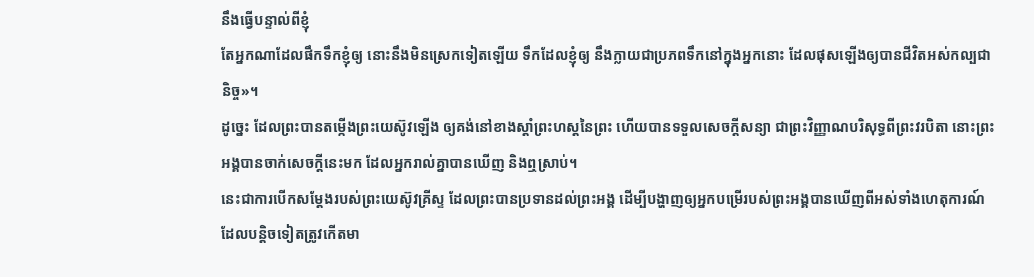នឹងធ្វើបន្ទាល់ពីខ្ញុំ
តែអ្នកណាដែលផឹកទឹកខ្ញុំឲ្យ នោះនឹងមិនស្រេកទៀតឡើយ ទឹកដែលខ្ញុំឲ្យ នឹងក្លាយជាប្រភពទឹកនៅក្នុងអ្នកនោះ ដែលផុសឡើងឲ្យបានជីវិតអស់កល្បជានិច្ច»។
ដូច្នេះ ដែលព្រះបានតម្កើងព្រះយេស៊ូវឡើង ឲ្យគង់នៅខាងស្តាំព្រះហស្តនៃព្រះ ហើយបានទទួលសេចក្តីសន្យា ជាព្រះវិញ្ញាណបរិសុទ្ធពីព្រះវរបិតា នោះព្រះអង្គបានចាក់សេចក្តីនេះមក ដែលអ្នករាល់គ្នាបានឃើញ និងឮស្រាប់។
នេះជាការបើកសម្តែងរបស់ព្រះយេស៊ូវគ្រីស្ទ ដែលព្រះបានប្រទានដល់ព្រះអង្គ ដើម្បីបង្ហាញឲ្យអ្នកបម្រើរបស់ព្រះអង្គបានឃើញពីអស់ទាំងហេតុការណ៍ ដែលបន្តិចទៀតត្រូវកើតមា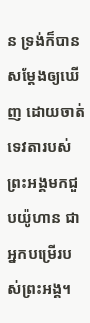ន ទ្រង់ក៏បានសម្តែងឲ្យឃើញ ដោយចាត់ទេវតារបស់ព្រះអង្គមកជួបយ៉ូហាន ជាអ្នកបម្រើរបស់ព្រះអង្គ។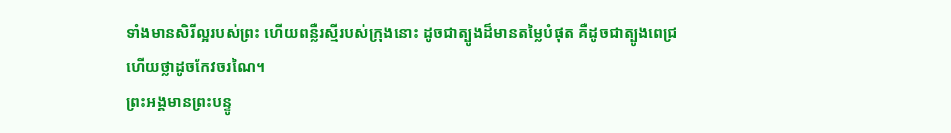ទាំងមានសិរីល្អរបស់ព្រះ ហើយពន្លឺរស្មីរបស់ក្រុងនោះ ដូចជាត្បូងដ៏មានតម្លៃបំផុត គឺដូចជាត្បូងពេជ្រ ហើយថ្លាដូចកែវចរណៃ។
ព្រះអង្គមានព្រះបន្ទូ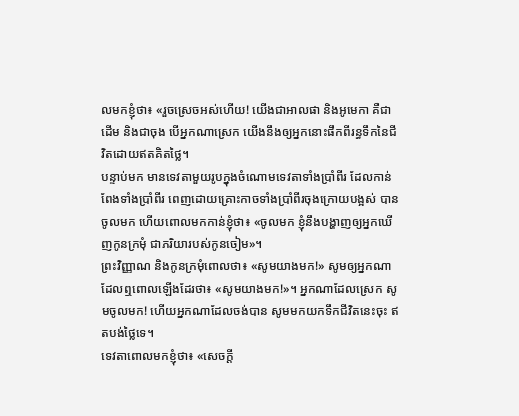លមកខ្ញុំថា៖ «រួចស្រេចអស់ហើយ! យើងជាអាលផា និងអូមេកា គឺជាដើម និងជាចុង បើអ្នកណាស្រេក យើងនឹងឲ្យអ្នកនោះផឹកពីរន្ធទឹកនៃជីវិតដោយឥតគិតថ្លៃ។
បន្ទាប់មក មានទេវតាមួយរូបក្នុងចំណោមទេវតាទាំងប្រាំពីរ ដែលកាន់ពែងទាំងប្រាំពីរ ពេញដោយគ្រោះកាចទាំងប្រាំពីរចុងក្រោយបង្អស់ បានចូលមក ហើយពោលមកកាន់ខ្ញុំថា៖ «ចូលមក ខ្ញុំនឹងបង្ហាញឲ្យអ្នកឃើញកូនក្រមុំ ជាភរិយារបស់កូនចៀម»។
ព្រះវិញ្ញាណ និងកូនក្រមុំពោលថា៖ «សូមយាងមក!» សូមឲ្យអ្នកណាដែលឮពោលឡើងដែរថា៖ «សូមយាងមក!»។ អ្នកណាដែលស្រេក សូមចូលមក! ហើយអ្នកណាដែលចង់បាន សូមមកយកទឹកជីវិតនេះចុះ ឥតបង់ថ្លៃទេ។
ទេវតាពោលមកខ្ញុំថា៖ «សេចក្ដី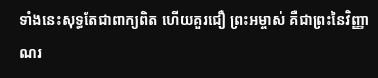ទាំងនេះសុទ្ធតែជាពាក្យពិត ហើយគួរជឿ ព្រះអម្ចាស់ គឺជាព្រះនៃវិញ្ញាណរ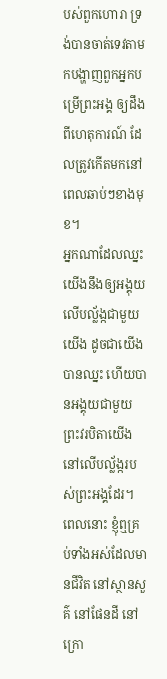បស់ពួកហោរា ទ្រង់បានចាត់ទេវតាមកបង្ហាញពួកអ្នកបម្រើព្រះអង្គ ឲ្យដឹងពីហេតុការណ៍ ដែលត្រូវកើតមកនៅពេលឆាប់ៗខាងមុខ។
អ្នកណាដែលឈ្នះ យើងនឹងឲ្យអង្គុយលើបល្ល័ង្កជាមួយយើង ដូចជាយើងបានឈ្នះ ហើយបានអង្គុយជាមួយព្រះវរបិតាយើង នៅលើបល្ល័ង្ករបស់ព្រះអង្គដែរ។
ពេលនោះ ខ្ញុំឮគ្រប់ទាំងអស់ដែលមានជីវិត នៅស្ថានសួគ៌ នៅផែនដី នៅក្រោ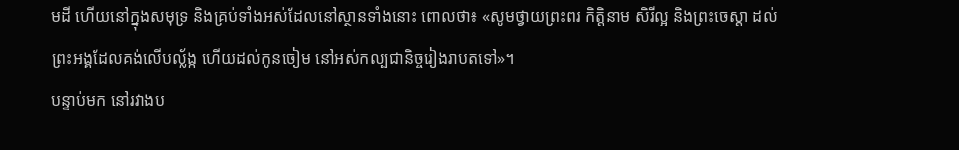មដី ហើយនៅក្នុងសមុទ្រ និងគ្រប់ទាំងអស់ដែលនៅស្ថានទាំងនោះ ពោលថា៖ «សូមថ្វាយព្រះពរ កិត្តិនាម សិរីល្អ និងព្រះចេស្តា ដល់ព្រះអង្គដែលគង់លើបល្ល័ង្ក ហើយដល់កូនចៀម នៅអស់កល្បជានិច្ចរៀងរាបតទៅ»។
បន្ទាប់មក នៅរវាងប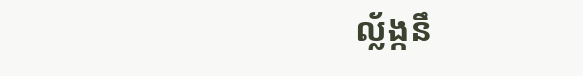ល្ល័ង្កនឹ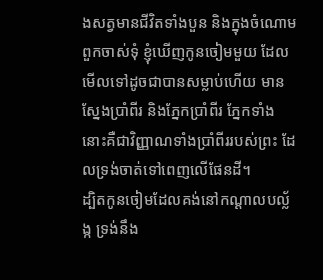ងសត្វមានជីវិតទាំងបួន និងក្នុងចំណោមពួកចាស់ទុំ ខ្ញុំឃើញកូនចៀមមួយ ដែលមើលទៅដូចជាបានសម្លាប់ហើយ មានស្នែងប្រាំពីរ និងភ្នែកប្រាំពីរ ភ្នែកទាំងនោះគឺជាវិញ្ញាណទាំងប្រាំពីររបស់ព្រះ ដែលទ្រង់ចាត់ទៅពេញលើផែនដី។
ដ្បិតកូនចៀមដែលគង់នៅកណ្ដាលបល្ល័ង្ក ទ្រង់នឹង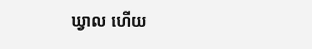ឃ្វាល ហើយ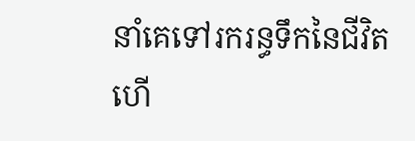នាំគេទៅរករន្ធទឹកនៃជីវិត ហើ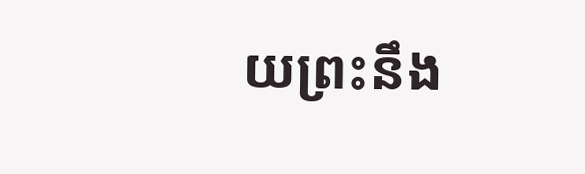យព្រះនឹង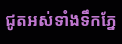ជូតអស់ទាំងទឹកភ្នែ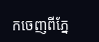កចេញពីភ្នែ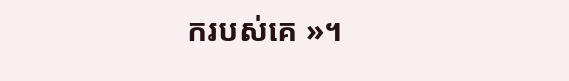ករបស់គេ »។